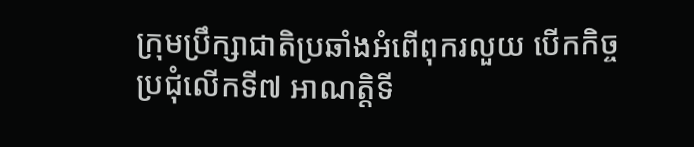ក្រុមប្រឹក្សាជាតិប្រឆាំងអំពើពុករលួយ បើកកិច្ចប្រជុំលើកទី៧ អាណត្តិទី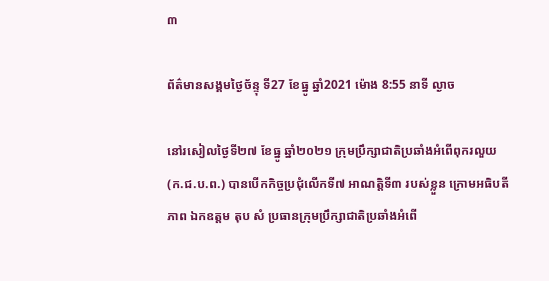៣

ព័ត៌មានសង្គមថ្ងៃច័ន្ទុ ទី27 ខែធ្នូ ឆ្នាំ2021 ម៉ោង 8:55 នាទី ល្ងាច

នៅរសៀលថ្ងៃទី២៧ ខែធ្នូ ឆ្នាំ២០២១ ក្រុមប្រឹក្សាជាតិប្រឆាំងអំពើពុករលួយ (ក.ជ.ប.ព.) បានបើកកិច្ចប្រជុំលើកទី៧ អាណត្តិទី៣ របស់ខ្លួន ក្រោមអធិបតីភាព ឯកឧត្តម តុប សំ ប្រធានក្រុមប្រឹក្សាជាតិប្រឆាំងអំពើ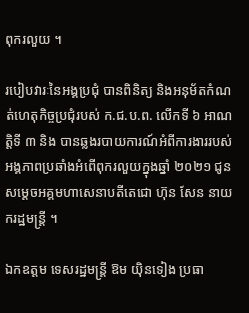ពុករលួយ ។

របៀបវារៈនៃអង្គប្រជុំ បានពិនិត្យ និងអនុម័តកំណត់ហេតុកិច្ចប្រជុំរបស់ ក.ជ.ប.ព. លើកទី ៦ អាណត្តិទី ៣ និង បានឆ្លងរបាយការណ៍អំពីការងាររបស់អង្គភាពប្រឆាំងអំពើពុករលួយក្នុងឆ្នាំ ២០២១ ជូនសម្តេចអគ្គមហាសេនាបតីតេជោ ហ៊ុន សែន នាយករដ្ឋមន្ត្រី ។

ឯកឧត្តម ទេសរដ្ឋមន្ត្រី ឱម យ៉ិនទៀង ប្រធា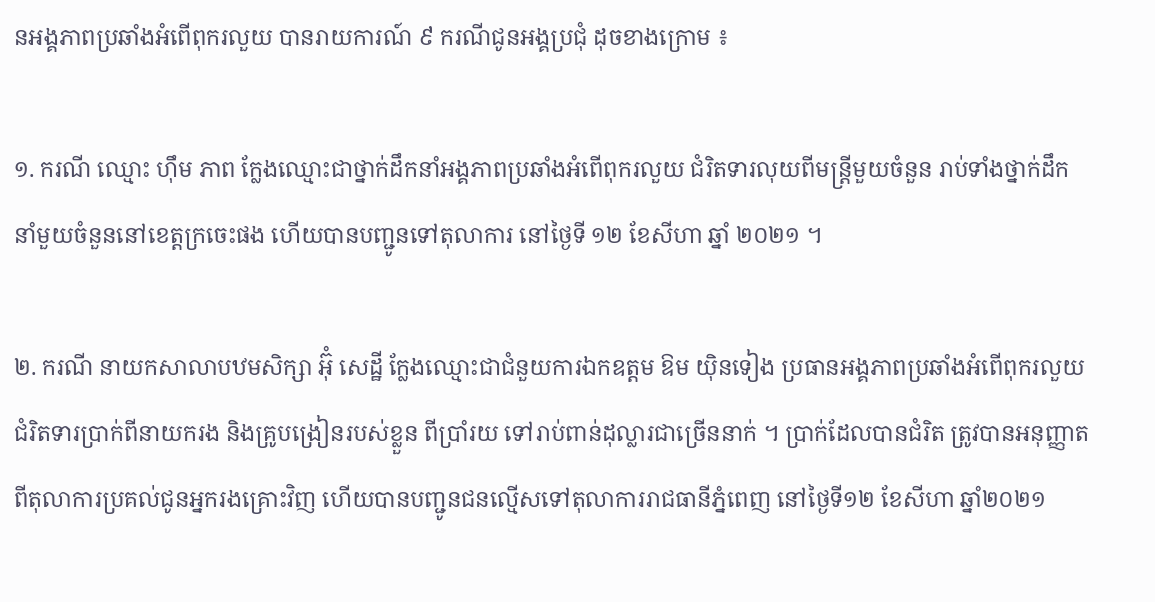នអង្គភាពប្រឆាំងអំពើពុករលួយ បានរាយការណ៍ ៩ ករណីជូនអង្គប្រជុំ ដុចខាងក្រោម ៖

១. ករណី ឈ្មោះ ហ៊ឹម ភាព ក្លែងឈ្មោះជាថ្នាក់ដឹកនាំអង្គភាពប្រឆាំងអំពើពុករលួយ ជំរិតទារលុយពីមន្ត្រីមួយចំនួន រាប់ទាំងថ្នាក់ដឹកនាំមួយចំនួននៅខេត្តក្រចេះផង ហើយបានបញ្ជូនទៅតុលាការ នៅថ្ងៃទី ១២ ខែសីហា ឆ្នាំ ២០២១ ។

២. ករណី នាយកសាលាបឋមសិក្សា អ៊ុំ សេដ្ឋី ក្លែងឈ្មោះជាជំនួយការឯកឧត្ដម ឱម យ៉ិនទៀង ប្រធានអង្គភាពប្រឆាំងអំពើពុករលួយ ជំរិតទារប្រាក់ពីនាយករង និងគ្រូបង្រៀនរបស់ខ្លួន ពីប្រាំរយ ទៅរាប់ពាន់ដុល្លារជាច្រើននាក់ ។ ប្រាក់ដែលបានជំរិត ត្រូវបានអនុញ្ញាតពីតុលាការប្រគល់ជូនអ្នករងគ្រោះវិញ ហើយបានបញ្ជូនជនល្មើសទៅតុលាការរាជធានីភ្នំពេញ នៅថ្ងៃទី១២ ខែសីហា ឆ្នាំ២០២១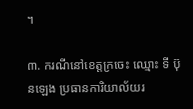។

៣. ករណីនៅខេត្តក្រចេះ ឈ្មោះ ទី ប៊ុនឡេង ប្រធានការិយាល័យរ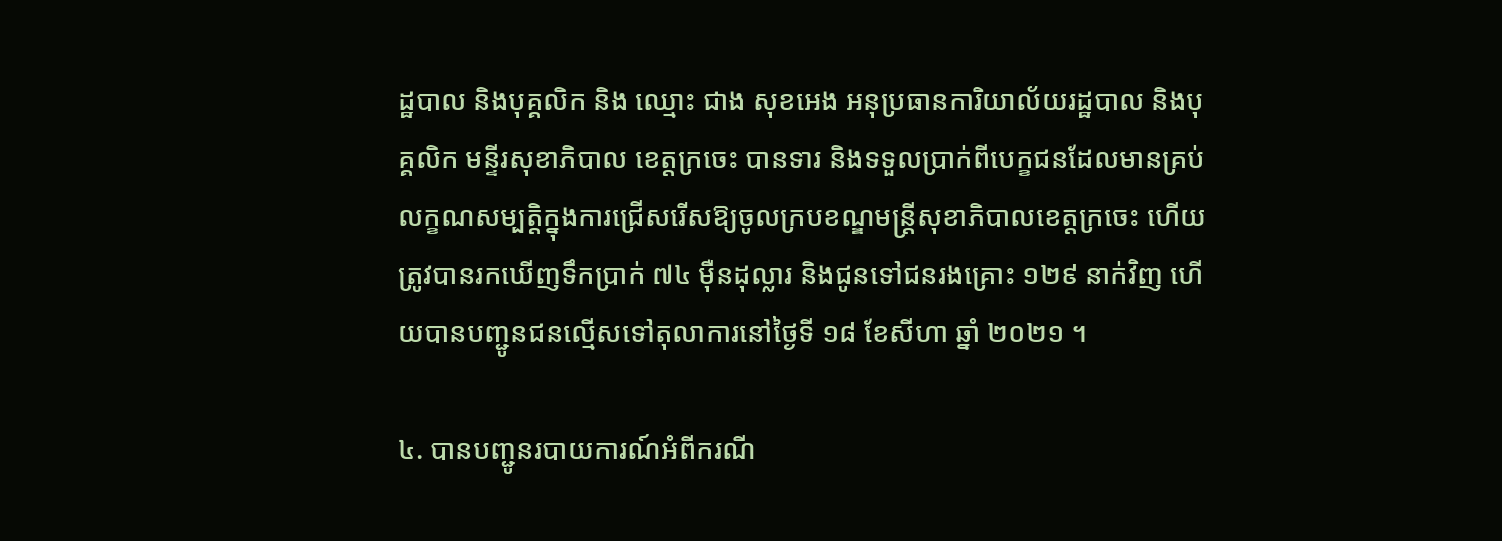ដ្ឋបាល និងបុគ្គលិក និង ឈ្មោះ ជាង សុខអេង អនុប្រធានការិយាល័យរដ្ឋបាល និងបុគ្គលិក មន្ទីរសុខាភិបាល ខេត្តក្រចេះ បានទារ និងទទួលប្រាក់ពីបេក្ខជនដែលមានគ្រប់លក្ខណសម្បត្តិក្នុងការជ្រើសរើសឱ្យចូលក្របខណ្ឌមន្រ្តីសុខាភិបាលខេត្តក្រចេះ ហើយត្រូវបានរកឃើញទឹកប្រាក់ ៧៤ ម៉ឺនដុល្លារ និងជូនទៅជនរងគ្រោះ ១២៩ នាក់វិញ ហើយបានបញ្ជូនជនល្មើសទៅតុលាការនៅថ្ងៃទី ១៨ ខែសីហា ឆ្នាំ ២០២១ ។

៤. បានបញ្ជូនរបាយការណ៍អំពីករណី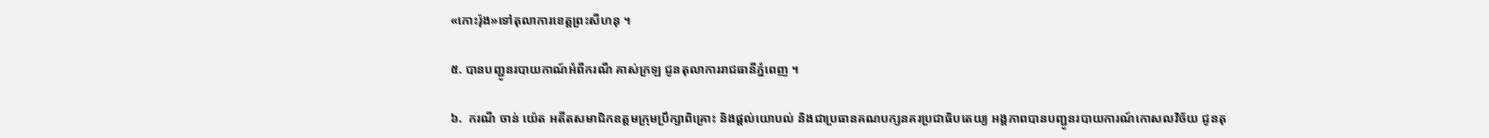«កោះរ៉ុង»ទៅតុលាការខេត្តព្រះសីហនុ ។

៥. បានបញ្ជូនរបាយកាណ៍អំពីករណី គាស់ក្រឡ ជូនតុលាការរាជធានីភ្នំពេញ ។

៦.  ករណី ចាន់ យ៉េត អតីតសមាជិកឧត្តមក្រុមប្រឹក្សាពិគ្រោះ និងផ្តល់យោបល់ និងជាប្រធានគណបក្សនគរប្រជាធិបតេយ្យ អង្គភាពបានបញ្ជូនរបាយការណ៍កោសលវិច័យ ជូនតុ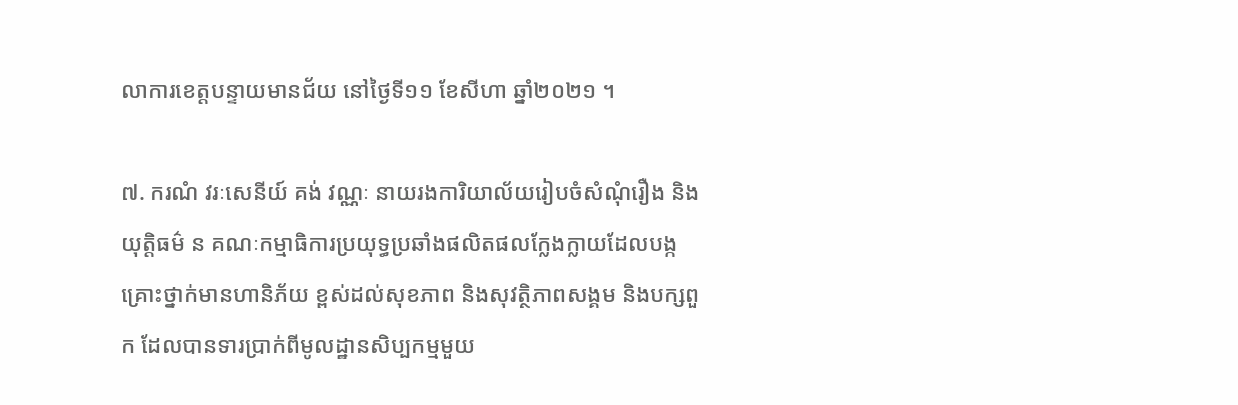លាការខេត្តបន្ទាយមានជ័យ នៅថ្ងៃទី១១ ខែសីហា ឆ្នាំ២០២១ ។

៧. ករណំ វរៈសេនីយ៍ គង់ វណ្ណៈ នាយរងការិយាល័យរៀបចំសំណុំរឿង និងយុត្តិធម៌ ន គណៈកម្មាធិការប្រយុទ្ធប្រឆាំងផលិតផលក្លែងក្លាយដែលបង្កគ្រោះថ្នាក់មានហានិភ័យ ខ្ពស់ដល់សុខភាព និងសុវត្ថិភាពសង្គម និងបក្សពួក ដែលបានទារប្រាក់ពីមូលដ្ឋានសិប្បកម្មមួយ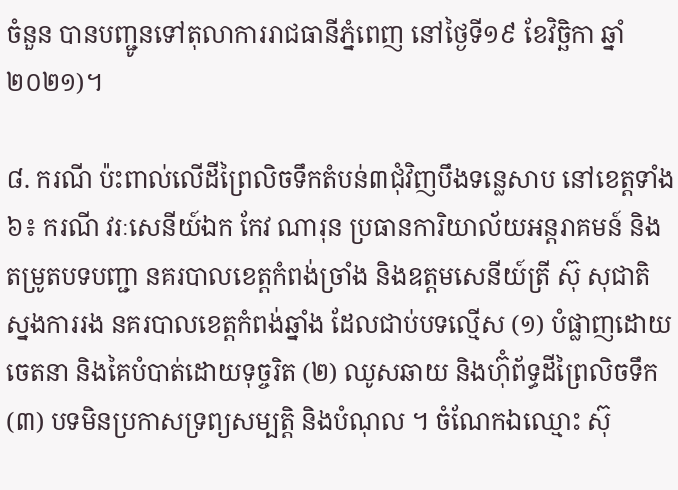ចំនួន បានបញ្ជូនទៅតុលាការរាជធានីភ្នំពេញ នៅថ្ងៃទី១៩ ខែវិច្ឆិកា ឆ្នាំ២០២១)។

៨. ករណី ប៉ះពាល់លើដីព្រៃលិចទឹកតំបន់៣ជុំវិញបឹងទន្លេសាប នៅខេត្តទាំង៦៖ ករណី វរៈសេនីយ៍ឯក កែវ ណារុន ប្រធានការិយាល័យអន្តរាគមន៍ និងតម្រូតបទបញ្ជា នគរបាលខេត្តកំពង់ច្រាំង និងឧត្តមសេនីយ៍ត្រី ស៊ុ សុជាតិ ស្នងការរង នគរបាលខេត្តកំពង់ឆ្នាំង ដែលជាប់បទល្មើស (១) បំផ្លាញដោយចេតនា និងគៃបំបាត់ដោយទុច្ចរិត (២) ឈូសឆាយ និងហ៊ុំព័ទ្ធដីព្រៃលិចទឹក (៣) បទមិនប្រកាសទ្រព្យសម្បត្តិ និងបំណុល ។ ចំណែកឯឈ្មោះ ស៊ុ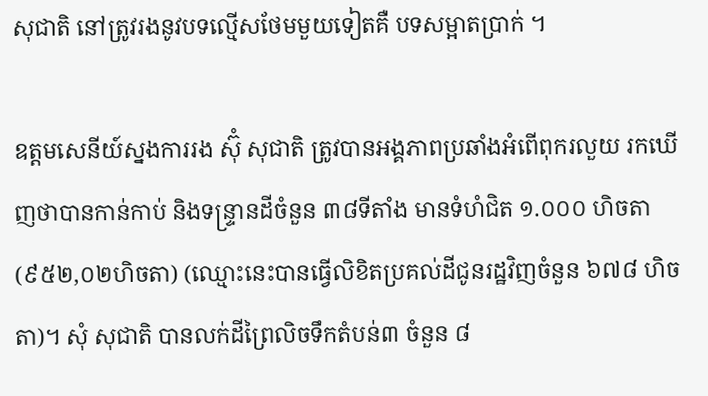សុជាតិ នៅត្រូវរងនូវបទល្មើសថែមមួយទៀតគឺ បទសម្អាតប្រាក់ ។

ឧត្តមសេនីយ៍ស្នងការរង ស៊ុំ សុជាតិ ត្រូវបានអង្គភាពប្រឆាំងអំពើពុករលួយ រកឃើញថាបានកាន់កាប់ និងទន្ទ្រានដីចំនួន ៣៨ទីតាំង មានទំហំជិត ១.០០០ ហិចតា (៩៥២,០២ហិចតា) (ឈ្មោះនេះបានធ្វើលិខិតប្រគល់ដីជូនរដ្ឋវិញចំនួន ៦៧៨ ហិចតា)។ សុំ សុជាតិ បានលក់ដីព្រៃលិចទឹកតំបន់៣ ចំនួន ៨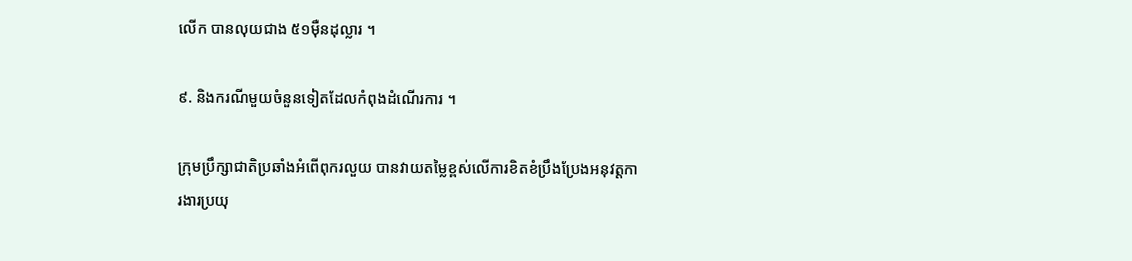លើក បានលុយជាង ៥១ម៉ឺនដុល្លារ ។

៩. និងករណីមួយចំនួនទៀតដែលកំពុងដំណើរការ ។

ក្រុមប្រឹក្សាជាតិប្រឆាំងអំពើពុករលួយ បានវាយតម្លៃខ្ពស់លើការខិតខំប្រឹងប្រែងអនុវត្តការងារប្រយុ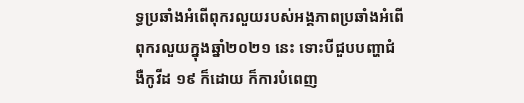ទ្ធប្រឆាំងអំពើពុករលួយរបស់អង្គភាពប្រឆាំងអំពើពុករលួយក្នុងឆ្នាំ២០២១ នេះ ទោះបីជួបបញ្ហាជំងឺកូវីដ ១៩ ក៏ដោយ ក៏ការបំពេញ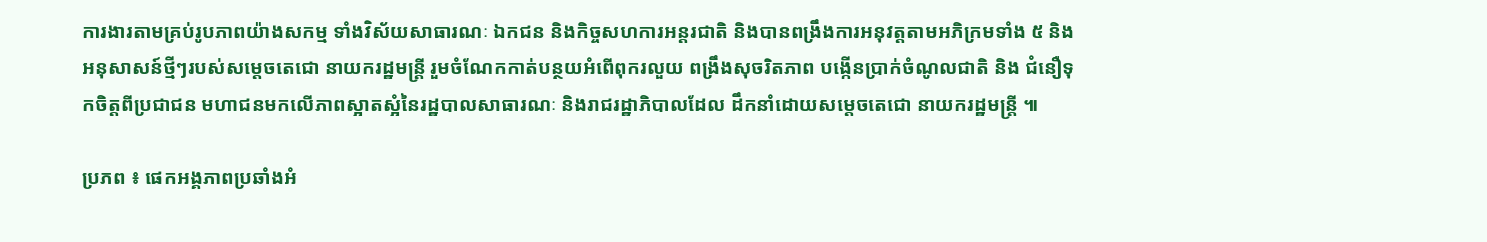ការងារតាមគ្រប់រូបភាពយ៉ាងសកម្ម ទាំងវិស័យសាធារណៈ ឯកជន និងកិច្ចសហការអន្តរជាតិ និងបានពង្រឹងការអនុវត្តតាមអភិក្រមទាំង ៥ និងអនុសាសន៍ថ្មីៗរបស់សម្តេចតេជោ នាយករដ្ឋមន្ត្រី រួមចំណែកកាត់បន្ថយអំពើពុករលួយ ពង្រឹងសុចរិតភាព បង្កើនប្រាក់ចំណូលជាតិ និង ជំនឿទុកចិត្តពីប្រជាជន មហាជនមកលើភាពស្អាតស្អំនៃរដ្ឋបាលសាធារណៈ និងរាជរដ្ឋាភិបាលដែល ដឹកនាំដោយសម្តេចតេជោ នាយករដ្ឋមន្ត្រី ៕

ប្រភព ៖ ផេកអង្គភាពប្រឆាំងអំ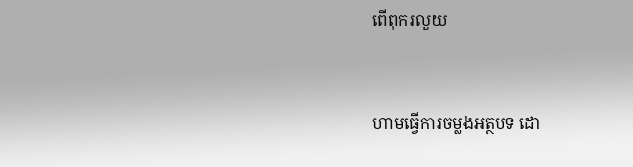ពើពុករលួយ


ហាមធ្វើការចម្លងអត្ថបទ ដោ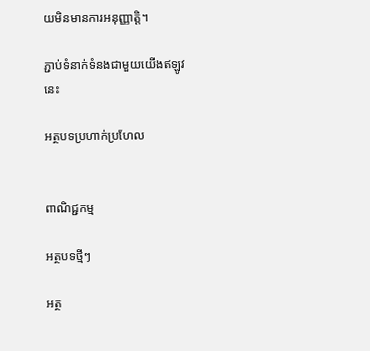យមិនមានការអនុញ្ញាត្តិ។

ភ្ជាប់ទំនាក់ទំនងជាមួយយើងឥឡូវនេះ

អត្ថបទប្រហាក់ប្រហែល


ពាណិជ្ជកម្ម

អត្ថបទថ្មីៗ

អត្ថ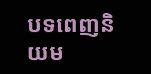បទពេញនិយម